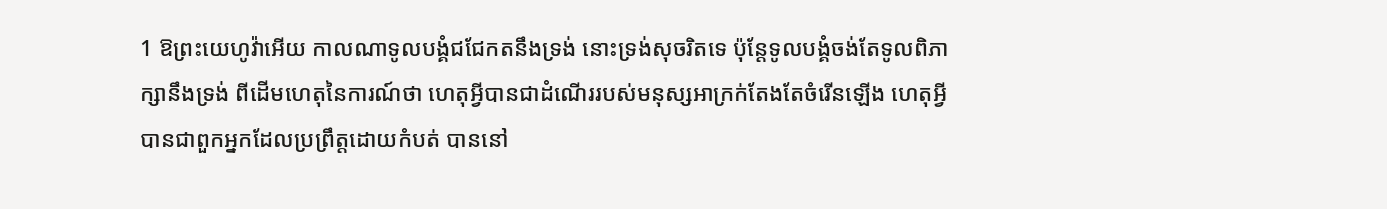1 ឱព្រះយេហូវ៉ាអើយ កាលណាទូលបង្គំជជែកតនឹងទ្រង់ នោះទ្រង់សុចរិតទេ ប៉ុន្តែទូលបង្គំចង់តែទូលពិភាក្សានឹងទ្រង់ ពីដើមហេតុនៃការណ៍ថា ហេតុអ្វីបានជាដំណើររបស់មនុស្សអាក្រក់តែងតែចំរើនឡើង ហេតុអ្វីបានជាពួកអ្នកដែលប្រព្រឹត្តដោយកំបត់ បាននៅ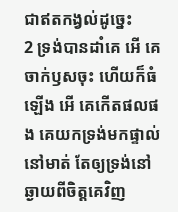ជាឥតកង្វល់ដូច្នេះ
2 ទ្រង់បានដាំគេ អើ គេចាក់ឫសចុះ ហើយក៏ធំឡើង អើ គេកើតផលផង គេយកទ្រង់មកផ្ទាល់នៅមាត់ តែឲ្យទ្រង់នៅឆ្ងាយពីចិត្តគេវិញ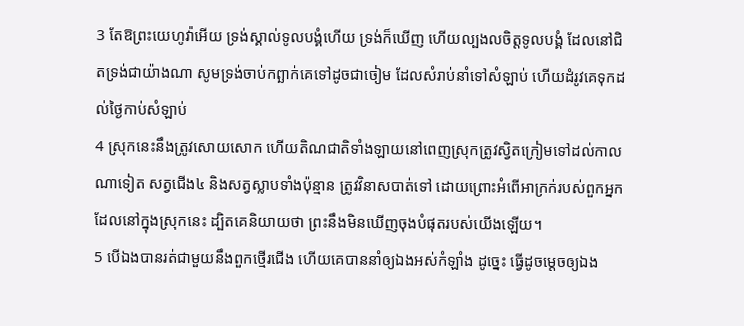3 តែឱព្រះយេហូវ៉ាអើយ ទ្រង់ស្គាល់ទូលបង្គំហើយ ទ្រង់ក៏ឃើញ ហើយល្បងលចិត្តទូលបង្គំ ដែលនៅជិតទ្រង់ជាយ៉ាងណា សូមទ្រង់ចាប់កព្ឆាក់គេទៅដូចជាចៀម ដែលសំរាប់នាំទៅសំឡាប់ ហើយដំរូវគេទុកដល់ថ្ងៃកាប់សំឡាប់
4 ស្រុកនេះនឹងត្រូវសោយសោក ហើយតិណជាតិទាំងឡាយនៅពេញស្រុកត្រូវស្វិតក្រៀមទៅដល់កាលណាទៀត សត្វជើង៤ និងសត្វស្លាបទាំងប៉ុន្មាន ត្រូវវិនាសបាត់ទៅ ដោយព្រោះអំពើអាក្រក់របស់ពួកអ្នកដែលនៅក្នុងស្រុកនេះ ដ្បិតគេនិយាយថា ព្រះនឹងមិនឃើញចុងបំផុតរបស់យើងឡើយ។
5 បើឯងបានរត់ជាមួយនឹងពួកថ្មើរជើង ហើយគេបាននាំឲ្យឯងអស់កំឡាំង ដូច្នេះ ធ្វើដូចម្តេចឲ្យឯង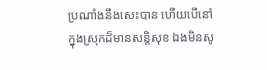ប្រណាំងនឹងសេះបាន ហើយបើនៅក្នុងស្រុកដ៏មានសន្តិសុខ ឯងមិនសូ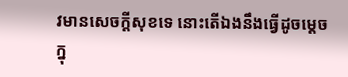វមានសេចក្តីសុខទេ នោះតើឯងនឹងធ្វើដូចម្តេចក្នុ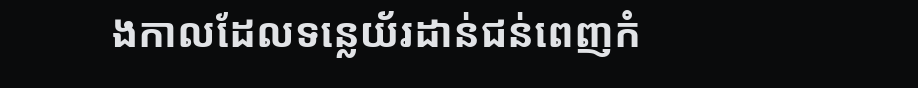ងកាលដែលទន្លេយ័រដាន់ជន់ពេញកំ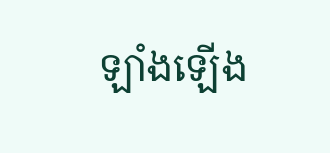ឡាំងឡើង